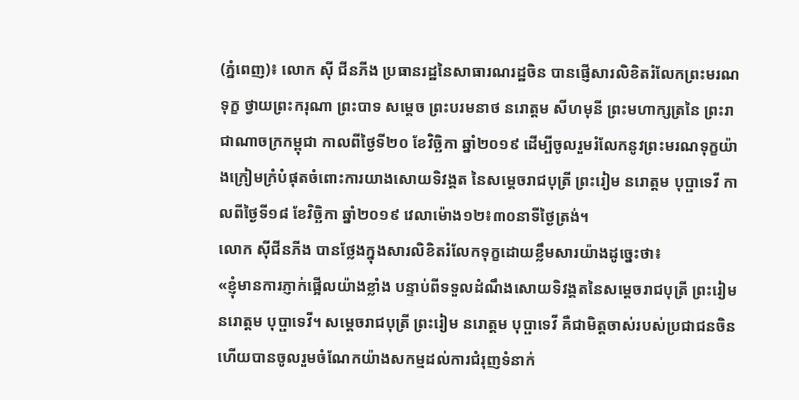(ភ្នំពេញ)៖ លោក ស៊ី ជីនភីង ប្រធានរដ្ឋនៃសាធារណរដ្ឋចិន បានផ្ញើសារលិខិតរំលែកព្រះមរណទុក្ខ ថ្វាយព្រះករុណា ព្រះបាទ សម្តេច ព្រះបរមនាថ នរោត្តម សីហមុនី ព្រះមហាក្សត្រនៃ ព្រះរាជាណាចក្រកម្ពុជា កាលពីថ្ងៃទី២០ ខែវិច្ឆិកា ឆ្នាំ២០១៩ ដើម្បីចូលរួមរំលែកនូវព្រះមរណទុក្ខយ៉ាងក្រៀមក្រំបំផុតចំពោះការយាងសោយទិវង្គត នៃសម្តេចរាជបុត្រី ព្រះរៀម នរោត្តម បុប្ផាទេវី កាលពីថ្ងៃទី១៨ ខែវិច្ឆិកា ឆ្នាំ២០១៩ វេលាម៉ោង១២៖៣០នាទីថ្ងៃត្រង់។
លោក ស៊ីជីនភីង បានថែ្លងក្នុងសារលិខិតរំលែកទុក្ខដោយខ្លឹមសារយ៉ាងដូច្នេះថា៖
«ខ្ញុំមានការភ្ញាក់ផ្អើលយ៉ាងខ្លាំង បន្ទាប់ពីទទួលដំណឹងសោយទិវង្គតនៃសម្តេចរាជបុត្រី ព្រះរៀម នរោត្តម បុប្ផាទេវី។ សម្តេចរាជបុត្រី ព្រះរៀម នរោត្តម បុប្ផាទេវី គឺជាមិត្តចាស់របស់ប្រជាជនចិន ហើយបានចូលរួមចំណែកយ៉ាងសកម្មដល់ការជំរុញទំនាក់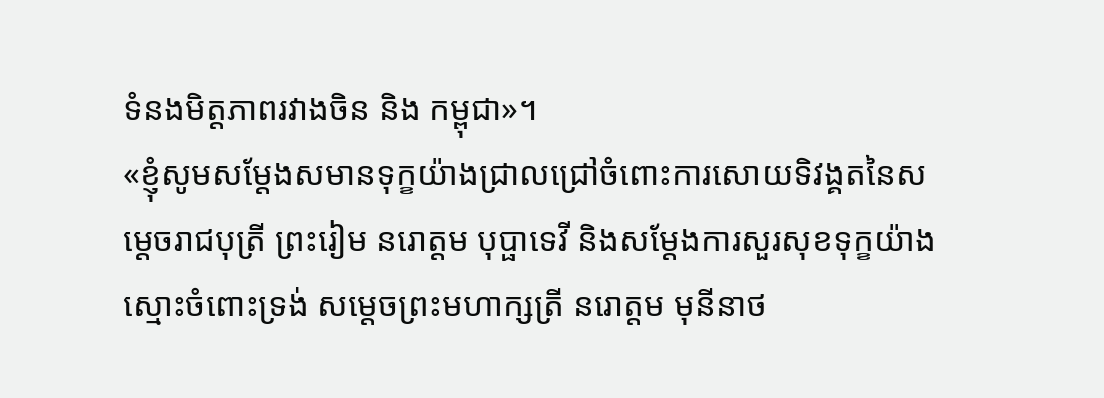ទំនងមិត្តភាពរវាងចិន និង កម្ពុជា»។
«ខ្ញុំសូមសម្តែងសមានទុក្ខយ៉ាងជ្រាលជ្រៅចំពោះការសោយទិវង្គតនៃសម្តេចរាជបុត្រី ព្រះរៀម នរោត្តម បុប្ផាទេវី និងសម្តែងការសួរសុខទុក្ខយ៉ាងស្មោះចំពោះទ្រង់ សម្តេចព្រះមហាក្សត្រី នរោត្តម មុនីនាថ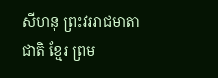សីហនុ ព្រះវររាជមាតាជាតិ ខ្មែរ ព្រម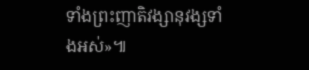ទាំងព្រះញាតិវង្សានុវង្សទាំងអស់»៕